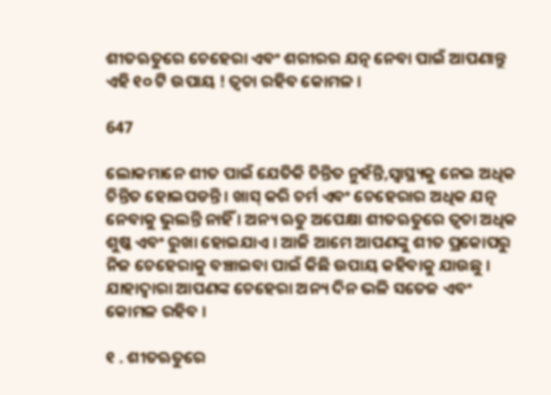ଶୀତଋତୁରେ ଚେହେରା ଏବଂ ଶରୀରର ଯତ୍ନ ନେବା ପାଇଁ ଆପଣାନ୍ତୁ ଏହି ୧୦ ଟି ଉପାୟ ! ତ୍ୱଚା ରହିବ କୋମଳ ।

647

ଲୋକମାନେ ଶୀତ ପାଇଁ ଯେତିକି ଚିନ୍ତିତ ନୁହଁନ୍ତି,ସ୍ୱାସ୍ଥ୍ୟକୁ ନେଇ ଅଧିକ ଚିନ୍ତିତ ହୋଇପଡନ୍ତି । ଖାସ୍ କରି ଚର୍ମ ଏବଂ ଚେହେରାର ଅଧିକ ଯତ୍ନ ନେବାକୁ ଭୁଲନ୍ତି ନାହିଁ । ଅନ୍ୟ ଋତୁ ଅପେକ୍ଷା ଶୀତଋତୁରେ ତ୍ୱଚା ଅଧିକ ଶୁଷ୍କ ଏବଂ ରୁଖା ହୋଇଯାଏ । ଆଜି ଆମେ ଆପଣଙ୍କୁ ଶୀତ ପ୍ରକୋପରୁ ନିଜ ଚେହେରାକୁ ବଞ୍ଚାଇବା ପାଇଁ କିଛି ଉପାୟ କହିବାକୁ ଯାଉଛୁ । ଯାହାଦ୍ୱାରା ଆପଣଙ୍କ ଚେହେରା ଅନ୍ୟ ଦିନ ଭଳି ସତେଜ ଏବଂ କୋମଳ ରହିବ ।

୧ . ଶୀତଋତୁରେ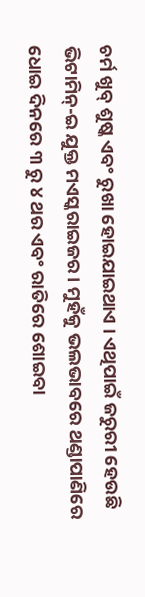ଚର୍ମ ଖୁବ୍ ଶୁଷ୍କ ଏବଂ ରୁଖା ହୋଇଯାଇଥାଏ । ଏଥିପାଇଁ ଜରୁରୀ ହେଉଛି ଭିଟାମିନ୍-ଇ ଯୁକ୍ତ ମଏସ୍କରାଇଜର । ମୁହଁକୁ ଭଲଭାବରେ ଥଣ୍ଡାପାଣିରେ ଧୋଇ ଦିନରେ ୩ ରୁ ୪ ଥର ଏବଂ ରାତିରେ ଶୋଇବା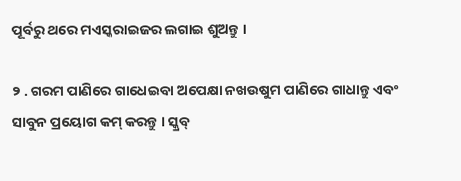ପୂର୍ବରୁ ଥରେ ମଏସ୍କରାଇଜର ଲଗାଇ ଶୁଅନ୍ତୁ ।

୨ . ଗରମ ପାଣିରେ ଗାଧେଇବା ଅପେକ୍ଷା ନଖଉଷୁମ ପାଣିରେ ଗାଧାନ୍ତୁ ଏବଂ ସାବୁନ ପ୍ରୟୋଗ କମ୍ କରନ୍ତୁ । ସ୍କ୍ରବ୍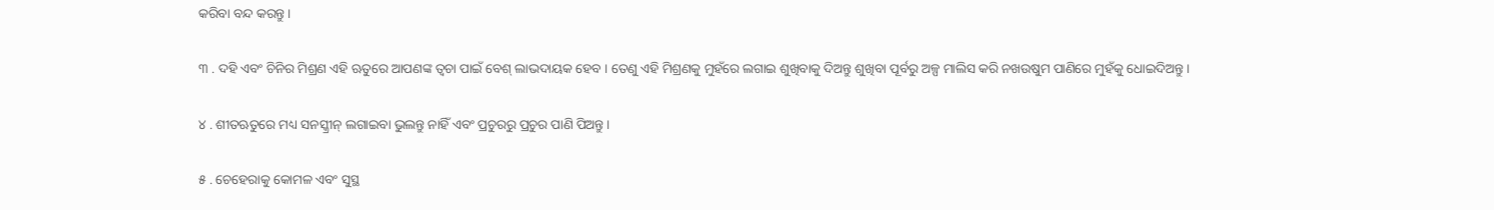କରିବା ବନ୍ଦ କରନ୍ତୁ ।

୩ . ଦହି ଏବଂ ଚିନିର ମିଶ୍ରଣ ଏହି ଋତୁରେ ଆପଣଙ୍କ ତ୍ୱଚା ପାଇଁ ବେଶ୍ ଲାଭଦାୟକ ହେବ । ତେଣୁ ଏହି ମିଶ୍ରଣକୁ ମୁହଁରେ ଲଗାଇ ଶୁଖିବାକୁ ଦିଅନ୍ତୁ ଶୁଖିବା ପୂର୍ବରୁ ଅଳ୍ପ ମାଲିସ କରି ନଖଉଷୁମ ପାଣିରେ ମୁହଁକୁ ଧୋଇଦିଅନ୍ତୁ ।

୪ . ଶୀତଋତୁରେ ମଧ୍ୟ ସନସ୍କ୍ରୀନ୍ ଲଗାଇବା ଭୁଲନ୍ତୁ ନାହିଁ ଏବଂ ପ୍ରଚୁରରୁ ପ୍ରଚୁର ପାଣି ପିଅନ୍ତୁ ।

୫ . ଚେହେରାକୁ କୋମଳ ଏବଂ ସୁସ୍ଥ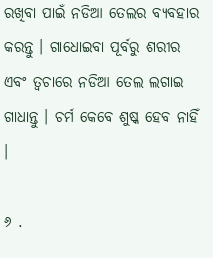ରଖିବା ପାଇଁ ନଡିଆ ତେଲର ବ୍ୟବହାର କରନ୍ତୁ । ଗାଧୋଇବା ପୂର୍ବରୁ ଶରୀର ଏବଂ ତ୍ୱଚାରେ ନଡିଆ ତେଲ ଲଗାଇ ଗାଧାନ୍ତୁ । ଚର୍ମ କେବେ ଶୁଷ୍କ ହେବ ନାହିଁ ।

୬ .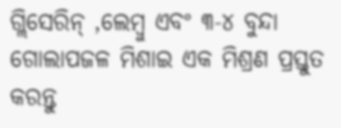ଗ୍ଲିସେରିନ୍ ,ଲେମ୍ବୁ ଏବଂ ୩-୪ ବୁନ୍ଦା ଗୋଲାପଜଳ ମିଶାଇ ଏକ ମିଶ୍ରଣ ପ୍ରସ୍ତୁତ କରନ୍ତୁ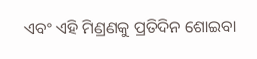ଏବଂ ଏହି ମିଣ୍ରଣକୁ ପ୍ରତିଦିନ ଶୋଇବା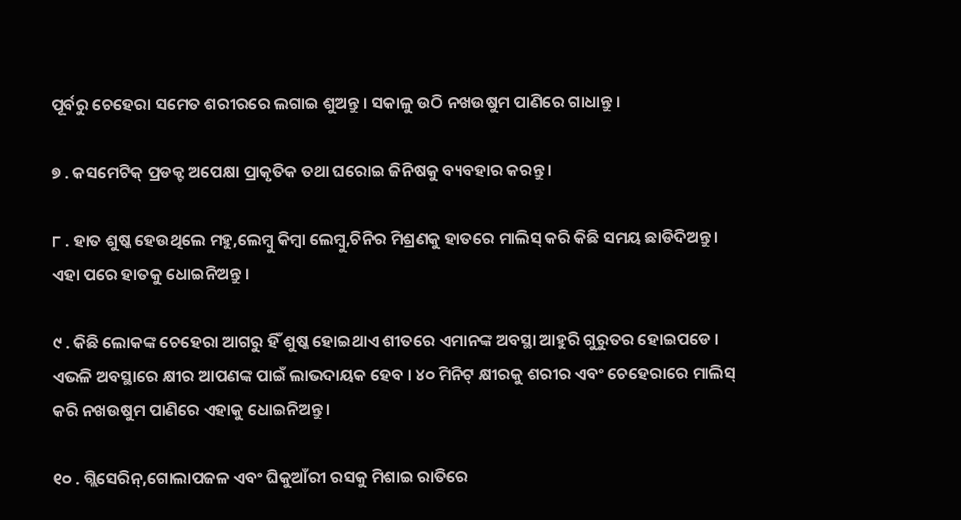ପୂର୍ବରୁ ଚେହେରା ସମେତ ଶରୀରରେ ଲଗାଇ ଶୁଅନ୍ତୁ । ସକାଳୁ ଉଠି ନଖଉଷୁମ ପାଣିରେ ଗାଧାନ୍ତୁ ।

୭ . କସମେଟିକ୍ ପ୍ରଡକ୍ଟ ଅପେକ୍ଷା ପ୍ରାକୃତିକ ତଥା ଘରୋଇ ଜିନିଷକୁ ବ୍ୟବହାର କରନ୍ତୁ ।

୮ . ହାତ ଶୁଷ୍କ ହେଉଥିଲେ ମହୁ,ଲେମ୍ବୁ କିମ୍ବା ଲେମ୍ବୁ,ଚିନିର ମିଶ୍ରଣକୁ ହାତରେ ମାଲିସ୍ କରି କିଛି ସମୟ ଛାଡିଦିଅନ୍ତୁ । ଏହା ପରେ ହାତକୁ ଧୋଇନିଅନ୍ତୁ ।

୯ . କିଛି ଲୋକଙ୍କ ଚେହେରା ଆଗରୁ ହିଁ ଶୁଷ୍କ ହୋଇଥାଏ ଶୀତରେ ଏମାନଙ୍କ ଅବସ୍ଥା ଆହୁରି ଗୁରୁତର ହୋଇପଡେ । ଏଭଳି ଅବସ୍ଥାରେ କ୍ଷୀର ଆପଣଙ୍କ ପାଇଁ ଲାଭଦାୟକ ହେବ । ୪୦ ମିନିଟ୍ କ୍ଷୀରକୁ ଶରୀର ଏବଂ ଚେହେରାରେ ମାଲିସ୍ କରି ନଖଉଷୁମ ପାଣିରେ ଏହାକୁ ଧୋଇନିଅନ୍ତୁ ।

୧୦ . ଗ୍ଲିସେରିନ୍,ଗୋଲାପଜଳ ଏବଂ ଘିକୁଆଁରୀ ରସକୁ ମିଶାଇ ରାତିରେ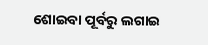ଶୋଇବା ପୂର୍ବରୁ ଲଗାଇ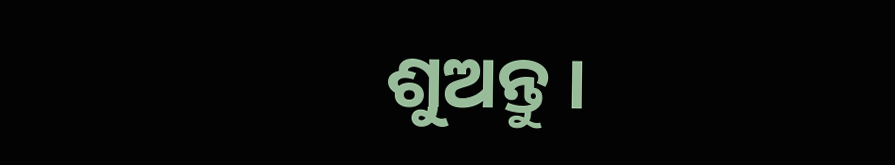ଶୁଅନ୍ତୁ ।